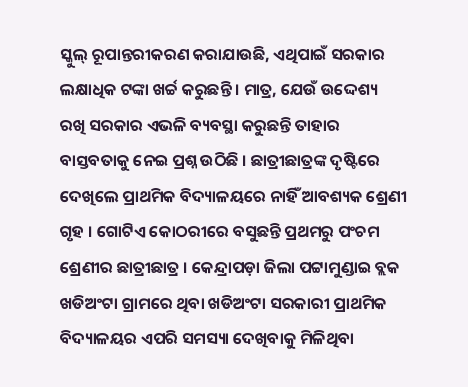ସ୍କୁଲ୍ ରୂପାନ୍ତରୀକରଣ କରାଯାଉଛି, ଏଥିପାଇଁ ସରକାର ଲକ୍ଷାଧିକ ଟଙ୍କା ଖର୍ଚ୍ଚ କରୁଛନ୍ତି । ମାତ୍ର, ଯେଉଁ ଉଦ୍ଦେଶ୍ୟ ରଖି ସରକାର ଏଭଳି ବ୍ୟବସ୍ଥା କରୁଛନ୍ତି ତାହାର ବାସ୍ତବତାକୁ ନେଇ ପ୍ରଶ୍ନ ଉଠିଛି । ଛାତ୍ରୀଛାତ୍ରଙ୍କ ଦୃଷ୍ଟିରେ ଦେଖିଲେ ପ୍ରାଥମିକ ବିଦ୍ୟାଳୟରେ ନାହିଁ ଆବଶ୍ୟକ ଶ୍ରେଣୀ ଗୃହ । ଗୋଟିଏ କୋଠରୀରେ ବସୁଛନ୍ତି ପ୍ରଥମରୁ ପଂଚମ ଶ୍ରେଣୀର ଛାତ୍ରୀଛାତ୍ର । କେନ୍ଦ୍ରାପଡ଼ା ଜିଲା ପଟ୍ଟାମୁଣ୍ଡାଇ ବ୍ଲକ ଖଡିଅଂଟା ଗ୍ରାମରେ ଥିବା ଖଡିଅଂଟା ସରକାରୀ ପ୍ରାଥମିକ ବିଦ୍ୟାଳୟର ଏପରି ସମସ୍ୟା ଦେଖିବାକୁ ମିଳିଥିବା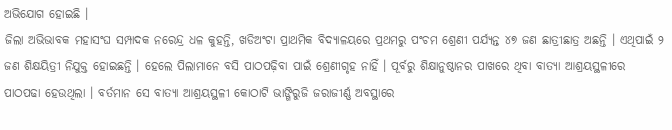ଅଭିଯୋଗ ହୋଇଛି ।
ଜିଲା ଅଭିଭାବକ ମହାସଂଘ ସମ୍ପାଦକ ନରେନ୍ଦ୍ର ଧଳ କୁହନ୍ତି, ଖଡିଅଂଟା ପ୍ରାଥମିକ ବିଦ୍ୟାଳୟରେ ପ୍ରଥମରୁ ପଂଚମ ଶ୍ରେଣୀ ପର୍ଯ୍ୟନ୍ତ ୪୭ ଜଣ ଛାତ୍ରୀଛାତ୍ର ଅଛନ୍ତି । ଏଥିପାଇଁ ୨ ଜଣ ଶିକ୍ଷୟିତ୍ରୀ ନିଯୁକ୍ତ ହୋଇଛନ୍ତି । ହେଲେ ପିଲାମାନେ ବସି ପାଠପଢ଼ିବା ପାଇଁ ଶ୍ରେଣୀଗୃହ ନାହିଁ । ପୂର୍ବରୁ ଶିକ୍ଷାନୁଷ୍ଠାନର ପାଖରେ ଥିବା ବାତ୍ୟା ଆଶ୍ରୟସ୍ଥଳୀରେ ପାଠପଢା ହେଉଥିଲା । ବର୍ତମାନ ସେ ବାତ୍ୟା ଆଶ୍ରୟସ୍ଥଳୀ କୋଠାଟି ଭାଙ୍ଗିରୁଜି ଜରାଜୀର୍ଣ୍ଣ ଅବସ୍ଥାରେ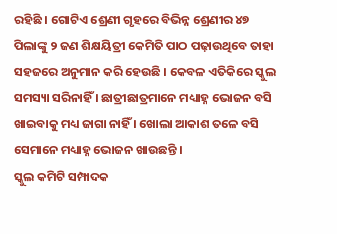ରହିଛି । ଗୋଟିଏ ଶ୍ରେଣୀ ଗୃହରେ ବିଭିନ୍ନ ଶ୍ରେଣୀର ୪୭ ପିଲାଙ୍କୁ ୨ ଜଣ ଶିକ୍ଷୟିତ୍ରୀ କେମିତି ପାଠ ପଢ଼ାଉଥିବେ ତାହା ସହଜରେ ଅନୁମାନ କରି ହେଉଛି । କେବଳ ଏତିକିରେ ସ୍କୁଲ ସମସ୍ୟା ସରିନାହିଁ । ଛାତ୍ରୀଛାତ୍ରମାନେ ମଧ୍ୟାହ୍ନ ଭୋଜନ ବସି ଖାଇବାକୁ ମଧ୍ୟ ଜାଗା ନାହିଁ । ଖୋଲା ଆକାଶ ତଳେ ବସି ସେମାନେ ମଧ୍ୟାହ୍ନ ଭୋଜନ ଖାଉଛନ୍ତି ।
ସ୍କୁଲ କମିଟି ସମ୍ପାଦକ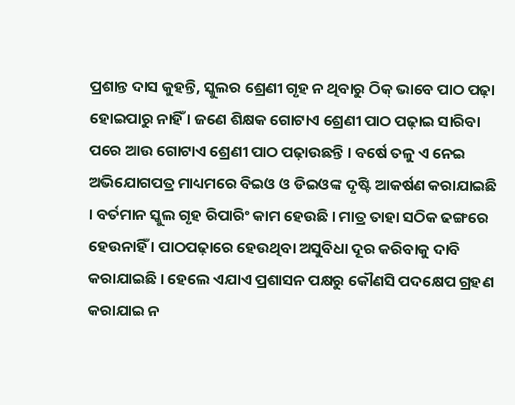ପ୍ରଶାନ୍ତ ଦାସ କୁହନ୍ତି, ସ୍କୁଲର ଶ୍ରେଣୀ ଗୃହ ନ ଥିବାରୁ ଠିକ୍ ଭାବେ ପାଠ ପଢ଼ା ହୋଇପାରୁ ନାହିଁ । ଜଣେ ଶିକ୍ଷକ ଗୋଟାଏ ଶ୍ରେଣୀ ପାଠ ପଢ଼ାଇ ସାରିବା ପରେ ଆଉ ଗୋଟାଏ ଶ୍ରେଣୀ ପାଠ ପଢ଼ାଉଛନ୍ତି । ବର୍ଷେ ତଳୁ ଏ ନେଇ ଅଭିଯୋଗପତ୍ର ମାଧ୍ୟମରେ ବିଇଓ ଓ ଡିଇଓଙ୍କ ଦୃଷ୍ଟି ଆକର୍ଷଣ କରାଯାଇଛି । ବର୍ତମାନ ସ୍କୁଲ ଗୃହ ରିପାରିଂ କାମ ହେଉଛି । ମାତ୍ର ତାହା ସଠିକ ଢଙ୍ଗରେ ହେଉନାହିଁ । ପାଠପଢ଼ାରେ ହେଉଥିବା ଅସୁବିଧା ଦୂର କରିବାକୁ ଦାବି କରାଯାଇଛି । ହେଲେ ଏଯାଏ ପ୍ରଶାସନ ପକ୍ଷରୁ କୌଣସି ପଦକ୍ଷେପ ଗ୍ରହଣ କରାଯାଇ ନ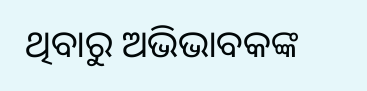ଥିବାରୁ ଅଭିଭାବକଙ୍କ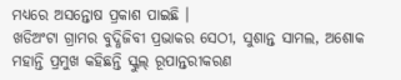ମଧ୍ୟରେ ଅସନ୍ତୋଷ ପ୍ରକାଶ ପାଇଛି ।
ଖଡିଅଂଟା ଗ୍ରାମର ବୁଦ୍ଧିଜିବୀ ପ୍ରଭାକର ସେଠୀ, ସୁଶାନ୍ତ ସାମଲ, ଅଶୋକ ମହାନ୍ତି ପ୍ରମୁଖ କହିଛନ୍ତି ସ୍କୁଲ୍ ରୂପାନ୍ତରୀକରଣ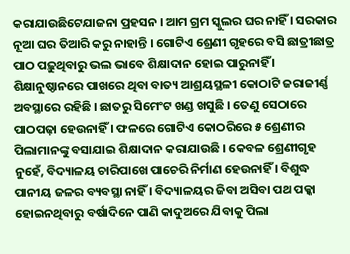କରାଯାଉଛିଟେଯାଜନା ପ୍ରହସନ । ଆମ ଗ୍ରମ ସ୍କୁଲର ଘର ନାହିଁ । ସରକାର ନୂଆ ଘର ତିଆରି କରୁ ନାହାନ୍ତି । ଗୋଟିଏ ଶ୍ରେଣୀ ଗୃହରେ ବସି ଛାତ୍ରୀଛାତ୍ର ପାଠ ପଢ଼ୁଥିବାରୁ ଭଲ ଭାବେ ଶିକ୍ଷାଦାନ ହୋଇ ପାରୁନାହିଁ । ଶିକ୍ଷାନୁଷ୍ଠାନରେ ପାଖରେ ଥିବା ବାତ୍ୟ ଆଶ୍ରୟସ୍ଥଳୀ କୋଠାଟି ଜରାଜୀର୍ଣ୍ଣ ଅବସ୍ଥାରେ ରହିଛି । ଛାତରୁ ସିମେଂଟ ଖଣ୍ଡ ଖସୁଛି । ତେଣୁ ସେଠାରେ ପାଠପଢ଼ା ହେଉନାହିଁ । ଫଳରେ ଗୋଟିଏ କୋଠରିରେ ୫ ଶ୍ରେଣୀର ପିଲାମାନଙ୍କୁ ବସାଯାଇ ଶିକ୍ଷାଦାନ କରାଯାଉଛି । କେବଳ ଶ୍ରେଣୀଗୃହ ନୁହେଁ, ବିଦ୍ୟାଳୟ ଚାରିପାଖେ ପାଚେରି ନିର୍ମାଣ ହେଉନାହିଁ । ବିଶୁଦ୍ଧ ପାନୀୟ ଜଳର ବ୍ୟବସ୍ଥା ନାହିଁ । ବିଦ୍ୟାଳୟର ଜିବା ଅସିବା ପଥ ପକ୍କା ହୋଇନଥିବାରୁ ବର୍ଷାଦିନେ ପାଣି କାଦୁଅରେ ଯିବାକୁ ପିଲା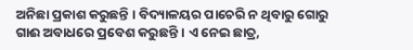ଅନିଛା ପ୍ରକାଶ କରୁଛନ୍ତି । ବିଦ୍ୟାଳୟର ପାଚେରି ନ ଥିବାରୁ ଗୋରୁ ଗାଈ ଅବାଧରେ ପ୍ରବେଶ କରୁଛନ୍ତି । ଏ ନେଇ ଛାତ୍ର,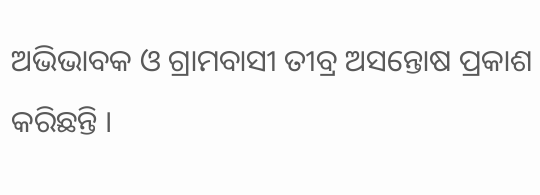ଅଭିଭାବକ ଓ ଗ୍ରାମବାସୀ ତୀବ୍ର ଅସନ୍ତୋଷ ପ୍ରକାଶ କରିଛନ୍ତି ।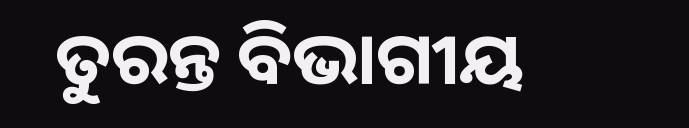ତୁରନ୍ତ ବିଭାଗୀୟ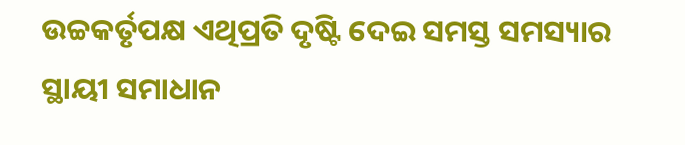ଉଚ୍ଚକର୍ତୃପକ୍ଷ ଏଥିପ୍ରତି ଦୃଷ୍ଟି ଦେଇ ସମସ୍ତ ସମସ୍ୟାର ସ୍ଥାୟୀ ସମାଧାନ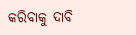କରିବାକୁ ଦାବି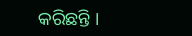କରିଛନ୍ତି ।